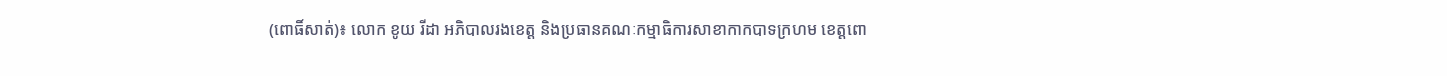(ពោធិ៍សាត់)៖ លោក ខូយ រីដា អភិបាលរងខេត្ត និងប្រធានគណៈកម្មាធិការសាខាកាកបាទក្រហម ខេត្តពោ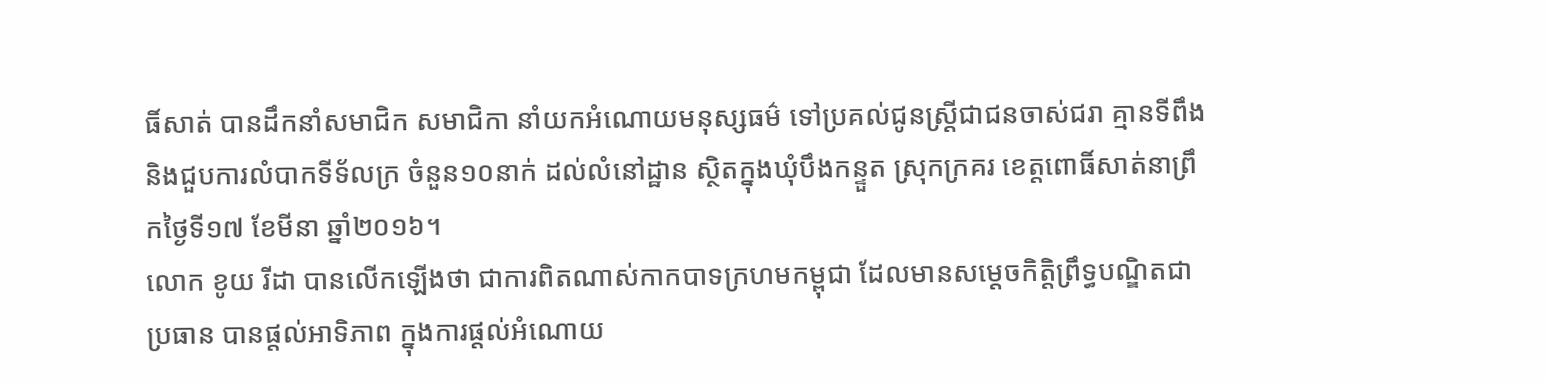ធិ៍សាត់ បានដឹកនាំសមាជិក សមាជិកា នាំយកអំណោយមនុស្សធម៌ ទៅប្រគល់ជូនស្ត្រីជាជនចាស់ជរា គ្មានទីពឹង និងជួបការលំបាកទីទ័លក្រ ចំនួន១០នាក់ ដល់លំនៅដ្ឋាន ស្ថិតក្នុងឃុំបឹងកន្ទួត ស្រុកក្រគរ ខេត្តពោធិ៍សាត់នាព្រឹកថ្ងៃទី១៧ ខែមីនា ឆ្នាំ២០១៦។
លោក ខូយ រីដា បានលើកឡើងថា ជាការពិតណាស់កាកបាទក្រហមកម្ពុជា ដែលមានសម្តេចកិត្តិព្រឹទ្ធបណ្ឌិតជាប្រធាន បានផ្តល់អាទិភាព ក្នុងការផ្តល់អំណោយ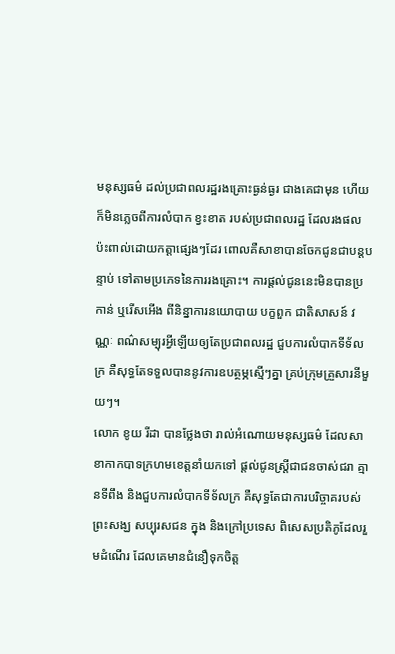មនុស្សធម៌ ដល់ប្រជាពលរដ្ឋរងគ្រោះធ្ងន់ធ្ងរ ជាងគេជាមុន ហើយក៏មិនភ្លេចពីការលំបាក ខ្វះខាត របស់ប្រជាពលរដ្ឋ ដែលរងផលប៉ះពាល់ដោយកត្តាផ្សេងៗដែរ ពោលគឺសាខាបានចែកជូនជាបន្តបន្ទាប់ ទៅតាមប្រភេទនៃការរងគ្រោះ។ ការផ្តល់ជូននេះមិនបានប្រកាន់ ឬរើសអើង ពីនិន្នាការនយោបាយ បក្ខពួក ជាតិសាសន៍ វណ្ណៈ ពណ៌សម្បុរអ្វីឡើយឲ្យតែប្រជាពលរដ្ឋ ជួបការលំបាកទីទ័លក្រ គឺសុទ្ធតែទទួលបាននូវការឧបត្ថម្ភស្មើៗគ្នា គ្រប់ក្រុមគ្រួសារនីមួយៗ។
លោក ខូយ រីដា បានថ្លែងថា រាល់អំណោយមនុស្សធម៌ ដែលសាខាកាកបាទក្រហមខេត្តនាំយកទៅ ផ្តល់ជូនស្ត្រីជាជនចាស់ជរា គ្មានទីពឹង និងជួបការលំបាកទីទ័លក្រ គឺសុទ្ធតែជាការបរិច្ចាគរបស់ព្រះសង្ឃ សប្បុរសជន ក្នុង និងក្រៅប្រទេស ពិសេសប្រតិភូដែលរួមដំណើរ ដែលគេមានជំនឿទុកចិត្ត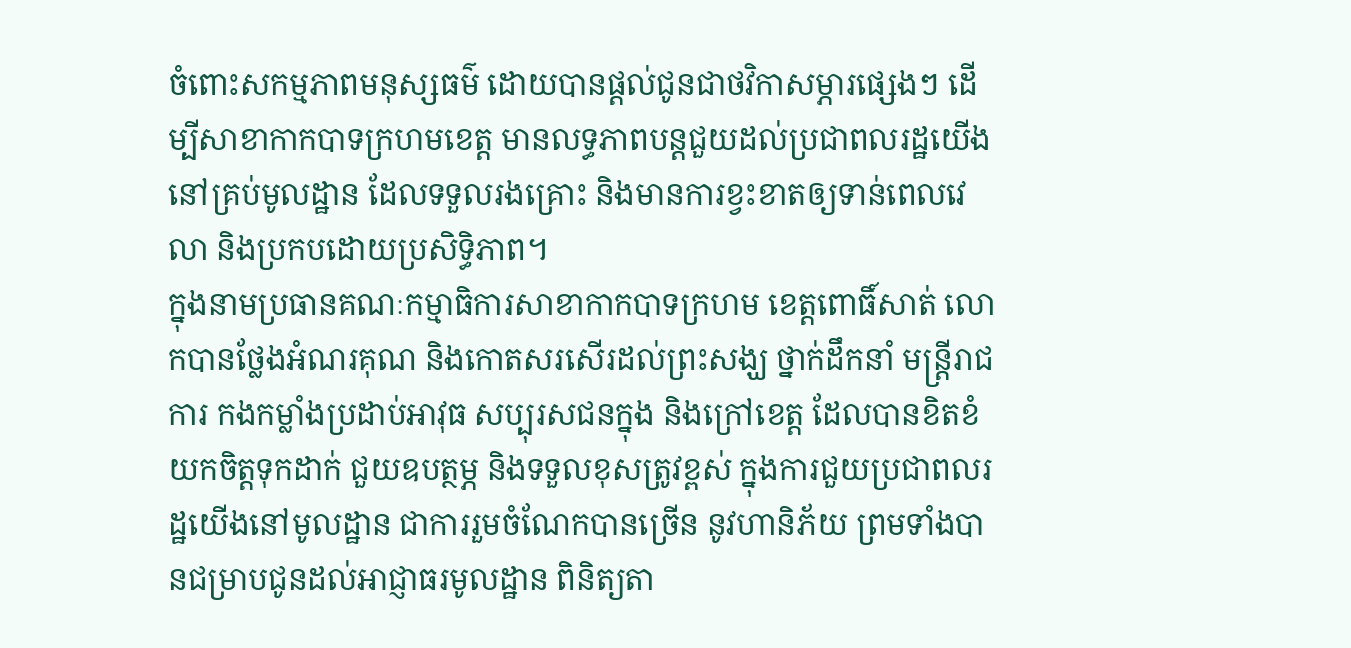ចំពោះសកម្មភាពមនុស្សធម៌ ដោយបានផ្តល់ជូនជាថវិកាសម្ភារផ្សេងៗ ដើម្បីសាខាកាកបាទក្រហមខេត្ត មានលទ្ធភាពបន្តជួយដល់ប្រជាពលរដ្ឋយើង នៅគ្រប់មូលដ្ឋាន ដែលទទួលរងគ្រោះ និងមានការខ្វះខាតឲ្យទាន់ពេលវេលា និងប្រកបដោយប្រសិទ្ធិភាព។
ក្នុងនាមប្រធានគណៈកម្មាធិការសាខាកាកបាទក្រហម ខេត្តពោធិ៍សាត់ លោកបានថ្លែងអំណរគុណ និងកោតសរសើរដល់ព្រះសង្ឃ ថ្នាក់ដឹកនាំ មន្ត្រីរាជការ កងកម្លាំងប្រដាប់អាវុធ សប្បុរសជនក្នុង និងក្រៅខេត្ត ដែលបានខិតខំយកចិត្តទុកដាក់ ជួយឧបត្ថម្ភ និងទទួលខុសត្រូវខ្ពស់ ក្នុងការជួយប្រជាពលរដ្ឋយើងនៅមូលដ្ឋាន ជាការរួមចំណែកបានច្រើន នូវហានិភ័យ ព្រមទាំងបានជម្រាបជូនដល់អាជ្ញាធរមូលដ្ឋាន ពិនិត្យតា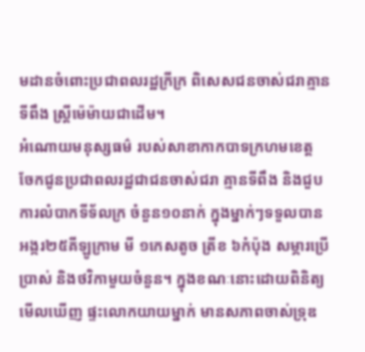មដានចំពោះប្រជាពលរដ្ឋក្រីក្រ ពិសេសជនចាស់ជរាគ្មានទីពឹង ស្ត្រីម៉េម៉ាយជាដើម។
អំណោយមនុស្សធម៌ របស់សាខាកាកបាទក្រហមខេត្ត ចែកជូនប្រជាពលរដ្ឋជាជនចាស់ជរា គ្មានទីពឹង និងជួបការលំបាកទីទ័លក្រ ចំនួន១០នាក់ ក្នុងម្នាក់ៗទទួលបានអង្ករ២៥គីឡូក្រាម មី ១កេសតូច ត្រីខ ៦កំប៉ុង សម្ភារប្រើប្រាស់ និងថវិកាមួយចំនួន។ ក្នុងខណៈនោះដោយពិនិត្យមើលឃើញ ផ្ទះលោកយាយម្នាក់ មានសភាពចាស់ទ្រុឌ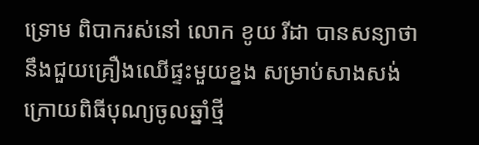ទ្រោម ពិបាករស់នៅ លោក ខូយ រីដា បានសន្យាថានឹងជួយគ្រឿងឈើផ្ទះមួយខ្នង សម្រាប់សាងសង់ ក្រោយពិធីបុណ្យចូលឆ្នាំថ្មី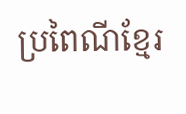ប្រពៃណីខ្មែរ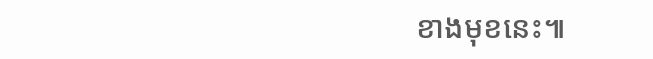ខាងមុខនេះ៕